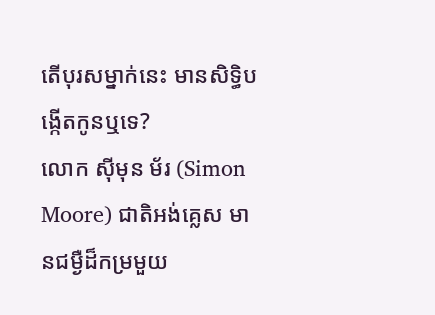តើបុរសម្នាក់នេះ មានសិទ្ធិបង្កើតកូនឬទេ?
លោក ស៊ីមុន ម័រ (Simon Moore) ជាតិអង់គ្លេស មានជម្ងឺដ៏កម្រមួយ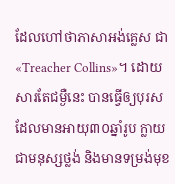ដែលហៅថាភាសាអង់គ្លេស ជា «Treacher Collins»។ ដោយសារតែជម្ងឺនេះ បានធ្វើឲ្យបុរស ដែលមានអាយុ៣០ឆ្នាំរូប ក្លាយជាមនុស្សថ្លង់ និងមានទម្រង់មុខ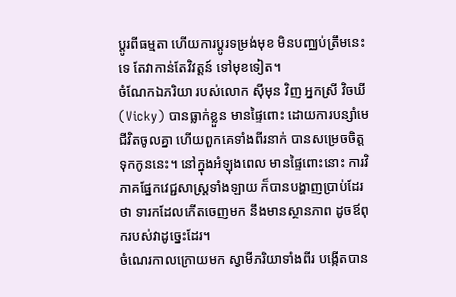ប្ដូរពីធម្មតា ហើយការប្ដូរទម្រង់មុខ មិនបញ្ឈប់ត្រឹមនេះទេ តែវាកាន់តែវិវត្តន៍ ទៅមុខទៀត។
ចំណែកឯភរិយា របស់លោក ស៊ីមុន វិញ អ្នកស្រី វិចឃី (Vicky) បានធ្លាក់ខ្លួន មានផ្ទៃពោះ ដោយការបន្សាំមេជីវិតចូលគ្នា ហើយពួកគេទាំងពីរនាក់ បានសម្រេចចិត្តទុកកូននេះ។ នៅក្នុងអំឡុងពេល មានផ្ទៃពោះនោះ ការវិភាគផ្នែកវេជ្ជសាស្ត្រទាំងឡាយ ក៏បានបង្ហាញប្រាប់ដែរថា ទារកដែលកើតចេញមក នឹងមានស្ថានភាព ដូចឪពុករបស់វាដូច្នេះដែរ។
ចំណេរកាលក្រោយមក ស្វាមីភរិយាទាំងពីរ បង្កើតបាន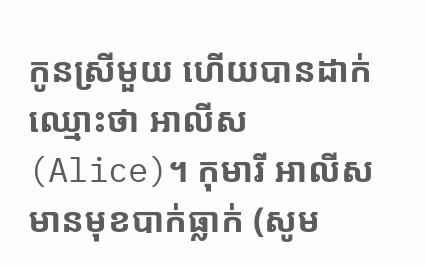កូនស្រីមួយ ហើយបានដាក់ឈ្មោះថា អាលីស (Alice)។ កុមារី អាលីស មានមុខបាក់ធ្លាក់ (សូម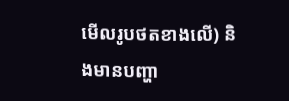មើលរូបថតខាងលើ) និងមានបញ្ហា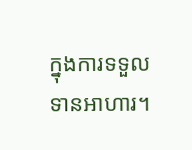ក្នុងការទទួលទានអាហារ។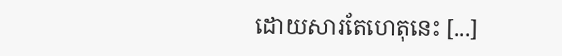ដោយសារតែហេតុនេះ [...]